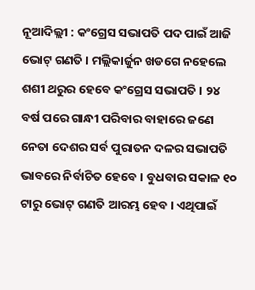ନୂଆଦିଲ୍ଲୀ : କଂଗ୍ରେସ ସଭାପତି ପଦ ପାଇଁ ଆଜି ଭୋଟ୍ ଗଣତି । ମଲ୍ଲିକାର୍ଜୁନ ଖଡଗେ ନହେଲେ ଶଶୀ ଥରୁର ହେବେ କଂଗ୍ରେସ ସଭାପତି । ୨୪ ବର୍ଷ ପରେ ଗାନ୍ଧୀ ପରିବାର ବାହାରେ ଜଣେ ନେତା ଦେଶର ସର୍ବ ପୁରାତନ ଦଳର ସଭାପତି ଭାବରେ ନିର୍ବାଚିତ ହେବେ । ବୁଧବାର ସକାଳ ୧୦ ଟାରୁ ଭୋଟ୍ ଗଣତି ଆରମ୍ଭ ହେବ । ଏଥିପାଇଁ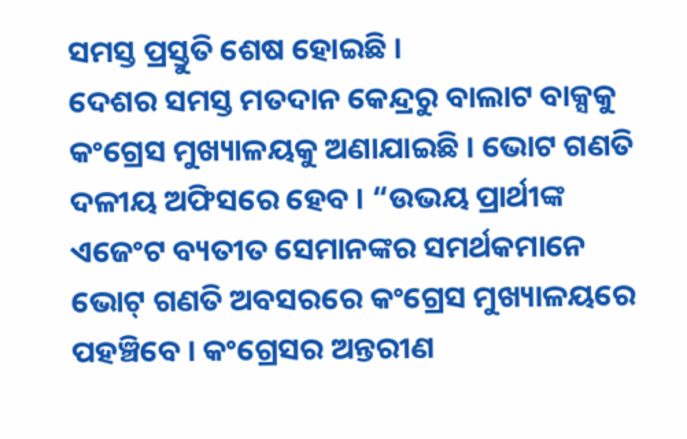ସମସ୍ତ ପ୍ରସ୍ତୁତି ଶେଷ ହୋଇଛି ।
ଦେଶର ସମସ୍ତ ମତଦାନ କେନ୍ଦ୍ରରୁ ବାଲାଟ ବାକ୍ସକୁ କଂଗ୍ରେସ ମୁଖ୍ୟାଳୟକୁ ଅଣାଯାଇଛି । ଭୋଟ ଗଣତି ଦଳୀୟ ଅଫିସରେ ହେବ । “ଉଭୟ ପ୍ରାର୍ଥୀଙ୍କ ଏଜେଂଟ ବ୍ୟତୀତ ସେମାନଙ୍କର ସମର୍ଥକମାନେ ଭୋଟ୍ ଗଣତି ଅବସରରେ କଂଗ୍ରେସ ମୁଖ୍ୟାଳୟରେ ପହଞ୍ଚିବେ । କଂଗ୍ରେସର ଅନ୍ତରୀଣ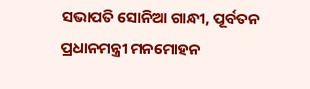ସଭାପତି ସୋନିଆ ଗାନ୍ଧୀ, ପୂର୍ବତନ ପ୍ରଧାନମନ୍ତ୍ରୀ ମନମୋହନ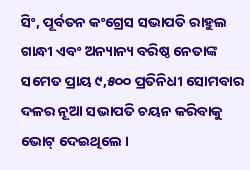ସିଂ, ପୂର୍ବତନ କଂଗ୍ରେସ ସଭାପତି ରାହୁଲ ଗାନ୍ଧୀ ଏବଂ ଅନ୍ୟାନ୍ୟ ବରିଷ୍ଠ ନେତାଙ୍କ ସମେତ ପ୍ରାୟ ୯,୫୦୦ ପ୍ରତିନିଧୀ ସୋମବାର ଦଳର ନୂଆ ସଭାପତି ଚୟନ କରିବାକୁ ଭୋଟ୍ ଦେଇଥିଲେ ।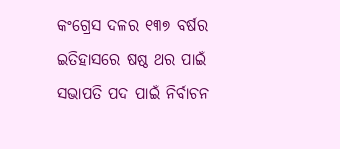କଂଗ୍ରେସ ଦଳର ୧୩୭ ବର୍ଷର ଇତିହାସରେ ଷଷ୍ଠ ଥର ପାଇଁ ସଭାପତି ପଦ ପାଇଁ ନିର୍ବାଚନ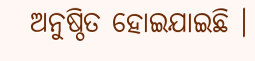ଅନୁଷ୍ଠିତ ହୋଇଯାଇଛି ।